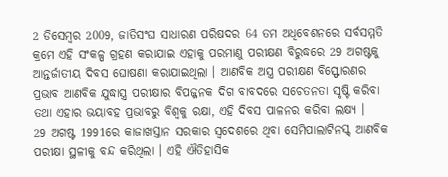2 ଡିସେମ୍ବର 2009, ଜାତିସଂଘ ସାଧାରଣ ପରିଷଦର 64 ତମ ଅଧିବେଶନରେ ସର୍ବସମ୍ମତି କ୍ରମେ ଏହି ସଂକଳ୍ପ ଗ୍ରହଣ କରାଯାଇ ଏହାକୁ ପରମାଣୁ ପରୀକ୍ଷଣ ବିରୁଦ୍ଧରେ 29 ଅଗଷ୍ଟକୁ ଆନ୍ତର୍ଜାତୀୟ ଦିବସ ଘୋଷଣା କରାଯାଇଥିଲା । ଆଣବିକ ଅସ୍ତ୍ର ପରୀକ୍ଷଣ ବିସ୍ଫୋରଣର ପ୍ରଭାବ ଆଣବିକ ଯୁଦ୍ଧାସ୍ତ୍ର ପରୀକ୍ଷାର ବିପଜ୍ଜନକ ଦିଗ ବାବଦରେ ସଚେତନତା ସୃଷ୍ଟି କରିବା ତଥା ଏହାର ଭୟାବହ ପ୍ରଭାବରୁ ବିଶ୍ବକୁ ରକ୍ଷା, ଏହି ଦିବସ ପାଳନର କରିବା ଲକ୍ଷ୍ୟ ।
29 ଅଗଷ୍ଟ 1991ରେ କାଜାଖସ୍ତାନ ସରକାର ସ୍ବଦେଶରେ ଥିବା ସେମିପାଲାଟିନସ୍କ୍ ଆଣବିକ ପରୀକ୍ଷା ସ୍ଥଳୀକୁ ବନ୍ଦ କରିଥିଲା । ଏହି ଐତିହାସିକ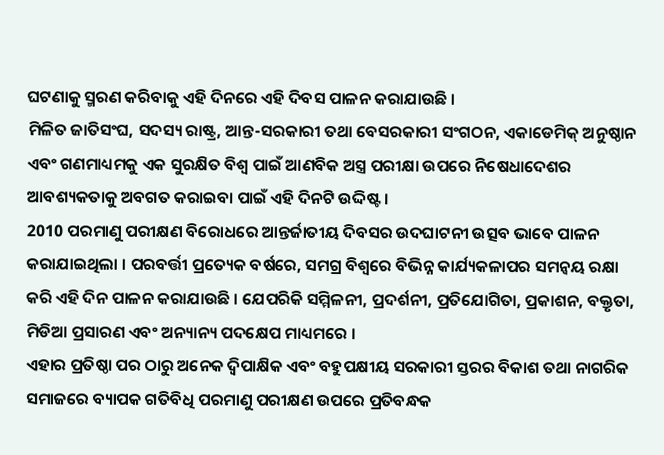ଘଟଣାକୁ ସ୍ମରଣ କରିବାକୁ ଏହି ଦିନରେ ଏହି ଦିବସ ପାଳନ କରାଯାଉଛି ।
ମିଳିତ ଜାତିସଂଘ, ସଦସ୍ୟ ରାଷ୍ଟ୍ର, ଆନ୍ତ-ସରକାରୀ ତଥା ବେସରକାରୀ ସଂଗଠନ, ଏକାଡେମିକ୍ ଅନୁଷ୍ଠାନ ଏବଂ ଗଣମାଧ୍ୟମକୁ ଏକ ସୁରକ୍ଷିତ ବିଶ୍ୱ ପାଇଁ ଆଣବିକ ଅସ୍ତ୍ର ପରୀକ୍ଷା ଉପରେ ନିଷେଧାଦେଶର ଆବଶ୍ୟକତାକୁ ଅବଗତ କରାଇବା ପାଇଁ ଏହି ଦିନଟି ଉଦ୍ଦିଷ୍ଟ।
2010 ପରମାଣୁ ପରୀକ୍ଷଣ ବିରୋଧରେ ଆନ୍ତର୍ଜାତୀୟ ଦିବସର ଉଦଘାଟନୀ ଉତ୍ସବ ଭାବେ ପାଳନ କରାଯାଇଥିଲା । ପରବର୍ତ୍ତୀ ପ୍ରତ୍ୟେକ ବର୍ଷରେ, ସମଗ୍ର ବିଶ୍ୱରେ ବିଭିନ୍ନ କାର୍ଯ୍ୟକଳାପର ସମନ୍ୱୟ ରକ୍ଷା କରି ଏହି ଦିନ ପାଳନ କରାଯାଉଛି । ଯେପରିକି ସମ୍ମିଳନୀ, ପ୍ରଦର୍ଶନୀ, ପ୍ରତିଯୋଗିତା, ପ୍ରକାଶନ, ବକ୍ତୃତା, ମିଡିଆ ପ୍ରସାରଣ ଏବଂ ଅନ୍ୟାନ୍ୟ ପଦକ୍ଷେପ ମାଧ୍ୟମରେ ।
ଏହାର ପ୍ରତିଷ୍ଠା ପର ଠାରୁ ଅନେକ ଦ୍ୱିପାକ୍ଷିକ ଏବଂ ବହୁପକ୍ଷୀୟ ସରକାରୀ ସ୍ତରର ବିକାଶ ତଥା ନାଗରିକ ସମାଜରେ ବ୍ୟାପକ ଗତିବିଧି ପରମାଣୁ ପରୀକ୍ଷଣ ଉପରେ ପ୍ରତିବନ୍ଧକ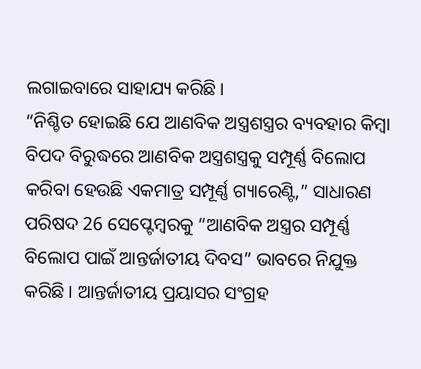ଲଗାଇବାରେ ସାହାଯ୍ୟ କରିଛି।
“ନିଶ୍ଚିତ ହୋଇଛି ଯେ ଆଣବିକ ଅସ୍ତ୍ରଶସ୍ତ୍ରର ବ୍ୟବହାର କିମ୍ବା ବିପଦ ବିରୁଦ୍ଧରେ ଆଣବିକ ଅସ୍ତ୍ରଶସ୍ତ୍ରକୁ ସମ୍ପୂର୍ଣ୍ଣ ବିଲୋପ କରିବା ହେଉଛି ଏକମାତ୍ର ସମ୍ପୂର୍ଣ୍ଣ ଗ୍ୟାରେଣ୍ଟି,” ସାଧାରଣ ପରିଷଦ 26 ସେପ୍ଟେମ୍ବରକୁ “ଆଣବିକ ଅସ୍ତ୍ରର ସମ୍ପୂର୍ଣ୍ଣ ବିଲୋପ ପାଇଁ ଆନ୍ତର୍ଜାତୀୟ ଦିବସ” ଭାବରେ ନିଯୁକ୍ତ କରିଛି । ଆନ୍ତର୍ଜାତୀୟ ପ୍ରୟାସର ସଂଗ୍ରହ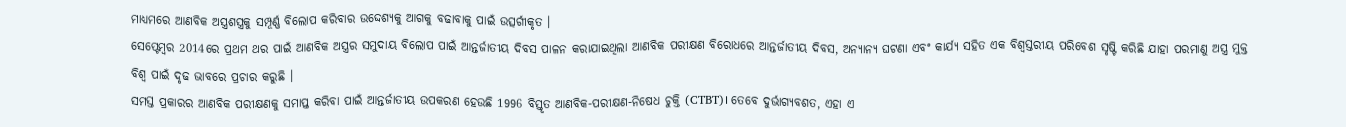ମାଧ୍ୟମରେ ଆଣବିକ ଅସ୍ତ୍ରଶସ୍ତ୍ରକୁ ସମ୍ପୂର୍ଣ୍ଣ ବିଲୋପ କରିବାର ଉଦ୍ଦେଶ୍ୟକୁ ଆଗକୁ ବଢାବାକୁ ପାଇଁ ଉତ୍ସର୍ଗୀକୃତ ।
ସେପ୍ଟେମ୍ବର 2014ରେ ପ୍ରଥମ ଥର ପାଇଁ ଆଣବିକ ଅସ୍ତ୍ରର ସମୁଦାୟ ବିଲୋପ ପାଇଁ ଆନ୍ତର୍ଜାତୀୟ ଦିବସ ପାଳନ କରାଯାଇଥିଲା ଆଣବିକ ପରୀକ୍ଷଣ ବିରୋଧରେ ଆନ୍ତର୍ଜାତୀୟ ଦିବସ, ଅନ୍ୟାନ୍ୟ ଘଟଣା ଏବଂ କାର୍ଯ୍ୟ ସହିତ ଏକ ବିଶ୍ୱସ୍ତରୀୟ ପରିବେଶ ସୃଷ୍ଟି କରିଛି ଯାହା ପରମାଣୁ ଅସ୍ତ୍ର ମୁକ୍ତ ବିଶ୍ୱ ପାଇଁ ଦୃଢ ଭାବରେ ପ୍ରଚାର କରୁଛି ।
ସମସ୍ତ ପ୍ରକାରର ଆଣବିକ ପରୀକ୍ଷଣକୁ ସମାପ୍ତ କରିବା ପାଇଁ ଆନ୍ତର୍ଜାତୀୟ ଉପକରଣ ହେଉଛି 1996 ବିସ୍ତୃତ ଆଣବିକ-ପରୀକ୍ଷଣ-ନିଷେଧ ଚୁକ୍ତି (CTBT)। ତେବେ ଦୁର୍ଭାଗ୍ୟବଶତ, ଏହା ଏ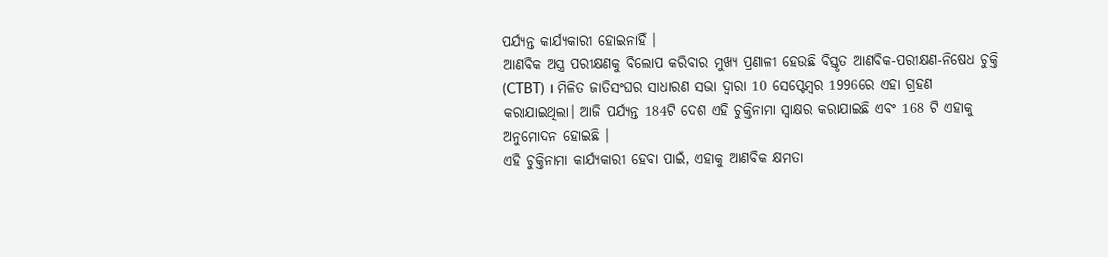ପର୍ଯ୍ୟନ୍ତ କାର୍ଯ୍ୟକାରୀ ହୋଇନାହିଁ ।
ଆଣବିକ ଅସ୍ତ୍ର ପରୀକ୍ଷଣକୁ ବିଲୋପ କରିବାର ମୁଖ୍ୟ ପ୍ରଣାଳୀ ହେଉଛି ବିସ୍ତୃତ ଆଣବିକ-ପରୀକ୍ଷଣ-ନିଷେଧ ଚୁକ୍ତି (CTBT) । ମିଳିତ ଜାତିସଂଘର ସାଧାରଣ ସଭା ଦ୍ବାରା 10 ସେପ୍ଟେମ୍ବର 1996ରେ ଏହା ଗ୍ରହଣ କରାଯାଇଥିଲା। ଆଜି ପର୍ଯ୍ୟନ୍ତ 184ଟି ଦେଶ ଏହି ଚୁକ୍ତିନାମା ସ୍ୱାକ୍ଷର କରାଯାଇଛି ଏବଂ 168 ଟି ଏହାକୁ ଅନୁମୋଦନ ହୋଇଛି ।
ଏହି ଚୁକ୍ତିନାମା କାର୍ଯ୍ୟକାରୀ ହେବା ପାଇଁ, ଏହାକୁ ଆଣବିକ କ୍ଷମତା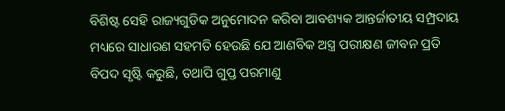ବିଶିଷ୍ଟ ସେହି ରାଜ୍ୟଗୁଡିକ ଅନୁମୋଦନ କରିବା ଆବଶ୍ୟକ ଆନ୍ତର୍ଜାତୀୟ ସମ୍ପ୍ରଦାୟ ମଧ୍ୟରେ ସାଧାରଣ ସହମତି ହେଉଛି ଯେ ଆଣବିକ ଅସ୍ତ୍ର ପରୀକ୍ଷଣ ଜୀବନ ପ୍ରତି ବିପଦ ସୃଷ୍ଟି କରୁଛି, ତଥାପି ଗୁପ୍ତ ପରମାଣୁ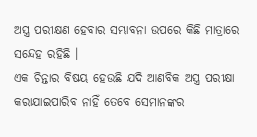ଅସ୍ତ୍ର ପରୀକ୍ଷଣ ହେବାର ସମ୍ଭାବନା ଉପରେ କିଛି ମାତ୍ରାରେ ସନ୍ଦେହ ରହିଛି ।
ଏକ ଚିନ୍ତାର ବିଷୟ ହେଉଛି ଯଦି ଆଣବିକ ଅସ୍ତ୍ର ପରୀକ୍ଷା କରାଯାଇପାରିବ ନାହିଁ ତେବେ ସେମାନଙ୍କର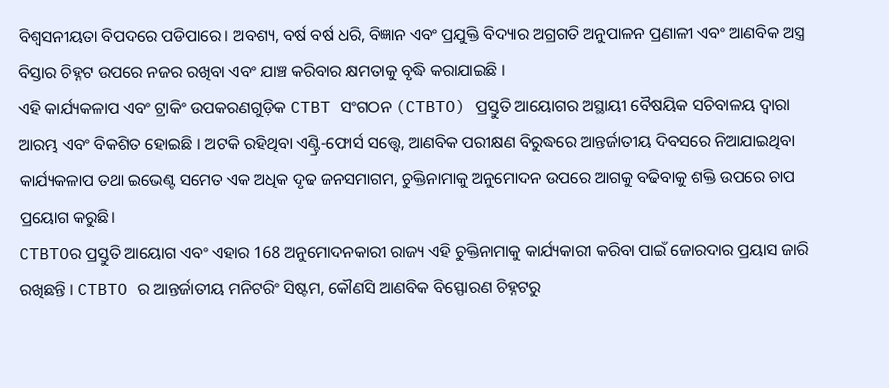ବିଶ୍ୱସନୀୟତା ବିପଦରେ ପଡିପାରେ। ଅବଶ୍ୟ, ବର୍ଷ ବର୍ଷ ଧରି, ବିଜ୍ଞାନ ଏବଂ ପ୍ରଯୁକ୍ତି ବିଦ୍ୟାର ଅଗ୍ରଗତି ଅନୁପାଳନ ପ୍ରଣାଳୀ ଏବଂ ଆଣବିକ ଅସ୍ତ୍ର ବିସ୍ତାର ଚିହ୍ନଟ ଉପରେ ନଜର ରଖିବା ଏବଂ ଯାଞ୍ଚ କରିବାର କ୍ଷମତାକୁ ବୃଦ୍ଧି କରାଯାଇଛି ।
ଏହି କାର୍ଯ୍ୟକଳାପ ଏବଂ ଟ୍ରାକିଂ ଉପକରଣଗୁଡ଼ିକ CTBT ସଂଗଠନ (CTBTO) ପ୍ରସ୍ତୁତି ଆୟୋଗର ଅସ୍ଥାୟୀ ବୈଷୟିକ ସଚିବାଳୟ ଦ୍ୱାରା ଆରମ୍ଭ ଏବଂ ବିକଶିତ ହୋଇଛି । ଅଟକି ରହିଥିବା ଏଣ୍ଟ୍ରି-ଫୋର୍ସ ସତ୍ତ୍ବେ, ଆଣବିକ ପରୀକ୍ଷଣ ବିରୁଦ୍ଧରେ ଆନ୍ତର୍ଜାତୀୟ ଦିବସରେ ନିଆଯାଇଥିବା କାର୍ଯ୍ୟକଳାପ ତଥା ଇଭେଣ୍ଟ ସମେତ ଏକ ଅଧିକ ଦୃଢ ଜନସମାଗମ, ଚୁକ୍ତିନାମାକୁ ଅନୁମୋଦନ ଉପରେ ଆଗକୁ ବଢିବାକୁ ଶକ୍ତି ଉପରେ ଚାପ ପ୍ରୟୋଗ କରୁଛି।
CTBTOର ପ୍ରସ୍ତୁତି ଆୟୋଗ ଏବଂ ଏହାର 168 ଅନୁମୋଦନକାରୀ ରାଜ୍ୟ ଏହି ଚୁକ୍ତିନାମାକୁ କାର୍ଯ୍ୟକାରୀ କରିବା ପାଇଁ ଜୋରଦାର ପ୍ରୟାସ ଜାରି ରଖିଛନ୍ତି । CTBTO ର ଆନ୍ତର୍ଜାତୀୟ ମନିଟରିଂ ସିଷ୍ଟମ, କୌଣସି ଆଣବିକ ବିସ୍ଫୋରଣ ଚିହ୍ନଟରୁ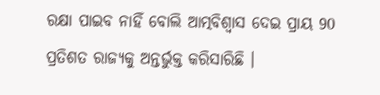ରକ୍ଷା ପାଇବ ନାହିଁ ବୋଲି ଆତ୍ମବିଶ୍ବାସ ଦେଇ ପ୍ରାୟ 90 ପ୍ରତିଶତ ରାଜ୍ୟକୁ ଅନ୍ତର୍ଭୁକ୍ତ କରିସାରିଛି ।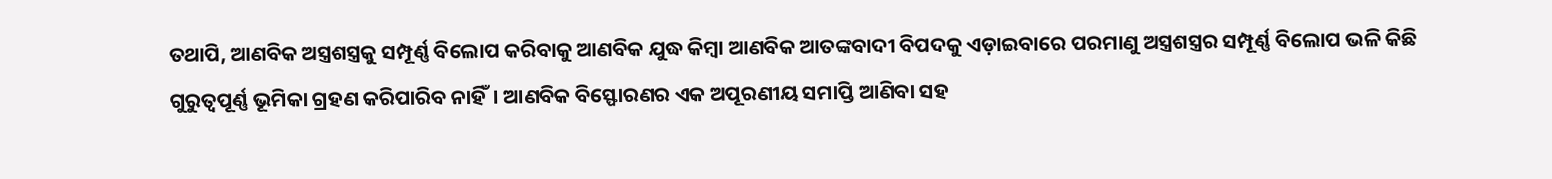ତଥାପି, ଆଣବିକ ଅସ୍ତ୍ରଶସ୍ତ୍ରକୁ ସମ୍ପୂର୍ଣ୍ଣ ବିଲୋପ କରିବାକୁ ଆଣବିକ ଯୁଦ୍ଧ କିମ୍ବା ଆଣବିକ ଆତଙ୍କବାଦୀ ବିପଦକୁ ଏଡ଼ାଇବାରେ ପରମାଣୁ ଅସ୍ତ୍ରଶସ୍ତ୍ରର ସମ୍ପୂର୍ଣ୍ଣ ବିଲୋପ ଭଳି କିଛି ଗୁରୁତ୍ୱପୂର୍ଣ୍ଣ ଭୂମିକା ଗ୍ରହଣ କରିପାରିବ ନାହିଁ। ଆଣବିକ ବିସ୍ଫୋରଣର ଏକ ଅପୂରଣୀୟ ସମାପ୍ତି ଆଣିବା ସହ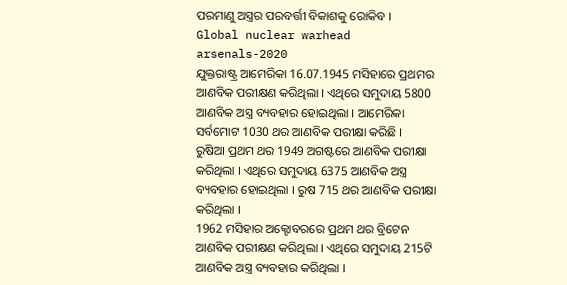ପରମାଣୁ ଅସ୍ତ୍ରର ପରବର୍ତ୍ତୀ ବିକାଶକୁ ରୋକିବ ।
Global nuclear warhead arsenals-2020
ଯୁକ୍ତରାଷ୍ଟ୍ର ଆମେରିକା 16.07.1945 ମସିହାରେ ପ୍ରଥମର ଆଣବିକ ପରୀକ୍ଷଣ କରିଥିଲା । ଏଥିରେ ସମୁଦାୟ 5800 ଆଣବିକ ଅସ୍ତ୍ର ବ୍ୟବହାର ହୋଇଥିଲା । ଆମେରିକା ସର୍ବମୋଟ 1030 ଥର ଆଣବିକ ପରୀକ୍ଷା କରିଛି ।
ରୁଷିଆ ପ୍ରଥମ ଥର 1949 ଅଗଷ୍ଟରେ ଆଣବିକ ପରୀକ୍ଷା କରିଥିଲା । ଏଥିରେ ସମୁଦାୟ 6375 ଆଣବିକ ଅସ୍ତ୍ର ବ୍ୟବହାର ହୋଇଥିଲା । ରୁଷ 715 ଥର ଆଣବିକ ପରୀକ୍ଷା କରିଥିଲା ।
1962 ମସିହାର ଅକ୍ଟୋବରରେ ପ୍ରଥମ ଥର ବ୍ରିଟେନ ଆଣବିକ ପରୀକ୍ଷଣ କରିଥିଲା । ଏଥିରେ ସମୁଦାୟ 215ଟି ଆଣବିକ ଅସ୍ତ୍ର ବ୍ୟବହାର କରିଥିଲା ।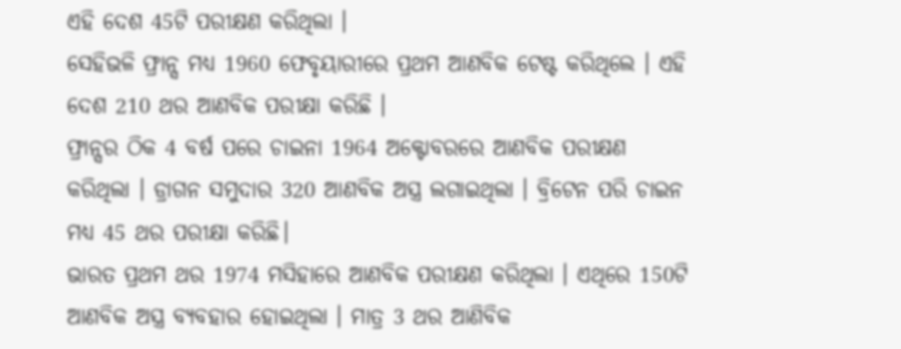ଏହି ଦେଶ 45ଟି ପରୀକ୍ଷଣ କରିଥିଲା ।
ସେହିଭଳି ଫ୍ରାନ୍ସ ମଧ୍ୟ 1960 ଫେବୃୟାରୀରେ ପ୍ରଥମ ଆଣବିକ ଟେଷ୍ଟ କରିଥିଲେ । ଏହି ଦେଶ 210 ଥର ଆଣବିକ ପରୀକ୍ଷା କରିଛି ।
ଫ୍ରାନ୍ସର ଠିକ 4 ବର୍ଷ ପରେ ଚାଇନା 1964 ଅକ୍ଟୋବରରେ ଆଣବିକ ପରୀକ୍ଷଣ କରିଥିଲା । ଡ୍ରାଗନ ସମୁଦାର 320 ଆଣବିକ ଅସ୍ତ୍ର ଲଗାଇଥିଲା । ବ୍ରିଟେନ ପରି ଚାଇନ ମଧ୍ୟ 45 ଥର ପରୀକ୍ଷା କରିଛି।
ଭାରତ ପ୍ରଥମ ଥର 1974 ମସିହାରେ ଆଣବିକ ପରୀକ୍ଷଣ କରିଥିଲା । ଏଥିରେ 150ଟି ଆଣବିକ ଅସ୍ତ୍ର ବ୍ୟବହାର ହୋଇଥିଲା । ମାତ୍ର 3 ଥର ଆଣିବିକ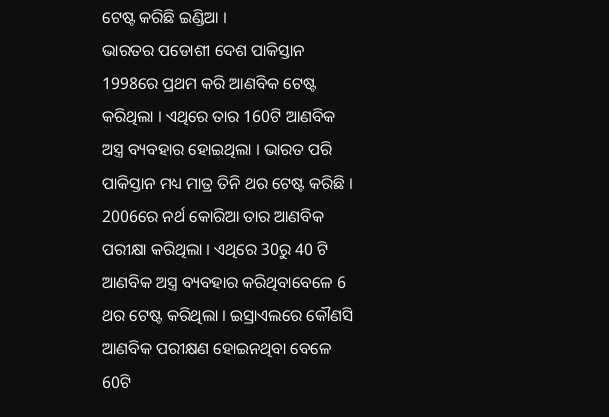ଟେଷ୍ଟ କରିଛି ଇଣ୍ଡିଆ ।
ଭାରତର ପଡୋଶୀ ଦେଶ ପାକିସ୍ତାନ 1998ରେ ପ୍ରଥମ କରି ଆଣବିକ ଟେଷ୍ଟ କରିଥିଲା । ଏଥିରେ ତାର 160ଟି ଆଣବିକ ଅସ୍ତ୍ର ବ୍ୟବହାର ହୋଇଥିଲା । ଭାରତ ପରି ପାକିସ୍ତାନ ମଧ୍ୟ ମାତ୍ର ତିନି ଥର ଟେଷ୍ଟ କରିଛି ।
2006ରେ ନର୍ଥ କୋରିଆ ତାର ଆଣବିକ ପରୀକ୍ଷା କରିଥିଲା । ଏଥିରେ 30ରୁ 40 ଟି ଆଣବିକ ଅସ୍ତ୍ର ବ୍ୟବହାର କରିଥିବାବେଳେ 6 ଥର ଟେଷ୍ଟ କରିଥିଲା । ଇସ୍ରାଏଲରେ କୌଣସି ଆଣବିକ ପରୀକ୍ଷଣ ହୋଇନଥିବା ବେଳେ 60ଟି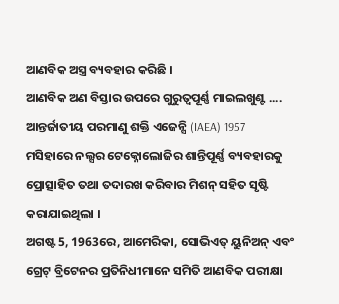ଆଣବିକ ଅସ୍ତ୍ର ବ୍ୟବହାର କରିଛି ।
ଆଣବିକ ଅଣ ବିସ୍ତାର ଉପରେ ଗୁରୁତ୍ୱପୂର୍ଣ୍ଣ ମାଇଲଖୁଣ୍ଟ ....
ଆନ୍ତର୍ଜାତୀୟ ପରମାଣୁ ଶକ୍ତି ଏଜେନ୍ସି (IAEA) 1957 ମସିହାରେ ନଲ୍ସର ଟେକ୍ନୋଲୋଜିର ଶାନ୍ତିପୂର୍ଣ୍ଣ ବ୍ୟବହାରକୁ ପ୍ରୋତ୍ସାହିତ ତଥା ତଦାରଖ କରିବାର ମିଶନ୍ ସହିତ ସୃଷ୍ଟି କରାଯାଇଥିଲା ।
ଅଗଷ୍ଟ 5, 1963ରେ, ଆମେରିକା, ସୋଭିଏତ୍ ୟୁନିଅନ୍ ଏବଂ ଗ୍ରେଟ୍ ବ୍ରିଟେନର ପ୍ରତିନିଧୀମାନେ ସମିତି ଆଣବିକ ପରୀକ୍ଷା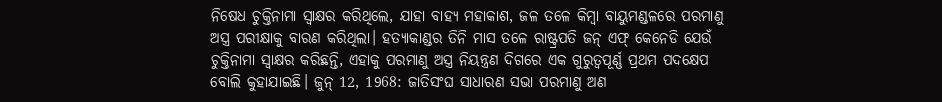ନିଷେଧ ଚୁକ୍ତିନାମା ସ୍ୱାକ୍ଷର କରିଥିଲେ, ଯାହା ବାହ୍ୟ ମହାକାଶ, ଜଳ ତଳେ କିମ୍ବା ବାୟୁମଣ୍ଡଳରେ ପରମାଣୁ ଅସ୍ତ୍ର ପରୀକ୍ଷାକୁ ବାରଣ କରିଥିଲା। ହତ୍ୟାକାଣ୍ଡର ତିନି ମାସ ତଳେ ରାଷ୍ଟ୍ରପତି ଜନ୍ ଏଫ୍ କେନେଡି ଯେଉଁ ଚୁକ୍ତିନାମା ସ୍ୱାକ୍ଷର କରିଛନ୍ତି, ଏହାକୁ ପରମାଣୁ ଅସ୍ତ୍ର ନିୟନ୍ତ୍ରଣ ଦିଗରେ ଏକ ଗୁରୁତ୍ୱପୂର୍ଣ୍ଣ ପ୍ରଥମ ପଦକ୍ଷେପ ବୋଲି କୁହାଯାଇଛି। ଜୁନ୍ 12, 1968: ଜାତିସଂଘ ସାଧାରଣ ସଭା ପରମାଣୁ ଅଣ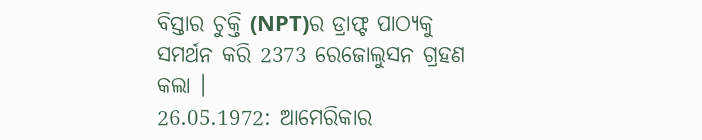ବିସ୍ତାର ଚୁକ୍ତି (NPT)ର ଡ୍ରାଫ୍ଟ ପାଠ୍ୟକୁ ସମର୍ଥନ କରି 2373 ରେଜୋଲୁସନ ଗ୍ରହଣ କଲା ।
26.05.1972: ଆମେରିକାର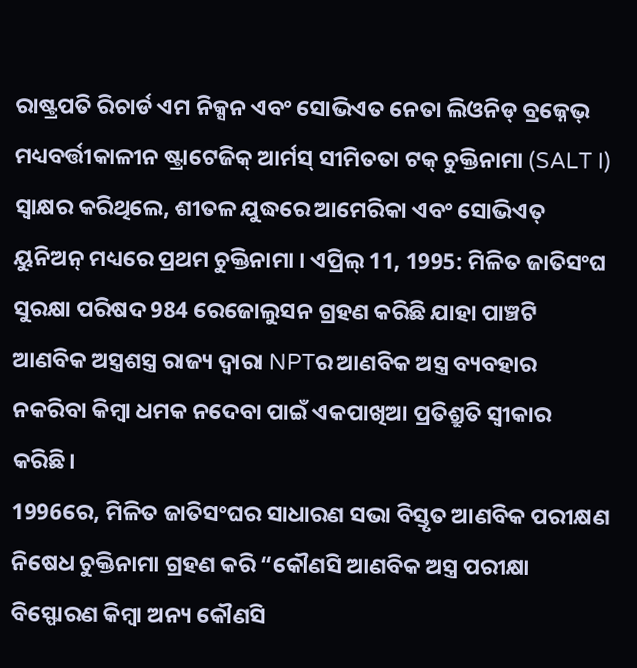ରାଷ୍ଟ୍ରପତି ରିଚାର୍ଡ ଏମ ନିକ୍ସନ ଏବଂ ସୋଭିଏତ ନେତା ଲିଓନିଡ୍ ବ୍ରଜ୍ନେଭ୍ ମଧ୍ୟବର୍ତ୍ତୀକାଳୀନ ଷ୍ଟ୍ରାଟେଜିକ୍ ଆର୍ମସ୍ ସୀମିତତା ଟକ୍ ଚୁକ୍ତିନାମା (SALT I) ସ୍ୱାକ୍ଷର କରିଥିଲେ, ଶୀତଳ ଯୁଦ୍ଧରେ ଆମେରିକା ଏବଂ ସୋଭିଏତ୍ ୟୁନିଅନ୍ ମଧ୍ୟରେ ପ୍ରଥମ ଚୁକ୍ତିନାମା । ଏପ୍ରିଲ୍ 11, 1995: ମିଳିତ ଜାତିସଂଘ ସୁରକ୍ଷା ପରିଷଦ 984 ରେଜୋଲୁସନ ଗ୍ରହଣ କରିଛି ଯାହା ପାଞ୍ଚଟି ଆଣବିକ ଅସ୍ତ୍ରଶସ୍ତ୍ର ରାଜ୍ୟ ଦ୍ୱାରା NPTର ଆଣବିକ ଅସ୍ତ୍ର ବ୍ୟବହାର ନକରିବା କିମ୍ବା ଧମକ ନଦେବା ପାଇଁ ଏକପାଖିଆ ପ୍ରତିଶ୍ରୁତି ସ୍ୱୀକାର କରିଛି।
1996ରେ, ମିଳିତ ଜାତିସଂଘର ସାଧାରଣ ସଭା ବିସ୍ତୃତ ଆଣବିକ ପରୀକ୍ଷଣ ନିଷେଧ ଚୁକ୍ତିନାମା ଗ୍ରହଣ କରି “କୌଣସି ଆଣବିକ ଅସ୍ତ୍ର ପରୀକ୍ଷା ବିସ୍ଫୋରଣ କିମ୍ବା ଅନ୍ୟ କୌଣସି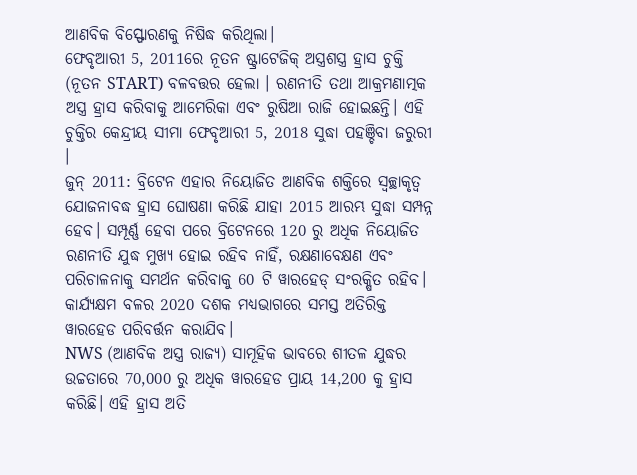ଆଣବିକ ବିସ୍ଫୋରଣକୁ ନିଷିଦ୍ଧ କରିଥିଲା।
ଫେବୃଆରୀ 5, 2011ରେ ନୂତନ ଷ୍ଟ୍ରାଟେଜିକ୍ ଅସ୍ତ୍ରଶସ୍ତ୍ର ହ୍ରାସ ଚୁକ୍ତି (ନୂତନ START) ବଳବତ୍ତର ହେଲା । ରଣନୀତି ତଥା ଆକ୍ରମଣାତ୍ମକ ଅସ୍ତ୍ର ହ୍ରାସ କରିବାକୁ ଆମେରିକା ଏବଂ ରୁଷିଆ ରାଜି ହୋଇଛନ୍ତି। ଏହି ଚୁକ୍ତିର କେନ୍ଦ୍ରୀୟ ସୀମା ଫେବୃଆରୀ 5, 2018 ସୁଦ୍ଧା ପହଞ୍ଚିବା ଜରୁରୀ ।
ଜୁନ୍ 2011: ବ୍ରିଟେନ ଏହାର ନିୟୋଜିତ ଆଣବିକ ଶକ୍ତିରେ ସ୍ବଚ୍ଛାକୃତ୍ବ ଯୋଜନାବଦ୍ଧ ହ୍ରାସ ଘୋଷଣା କରିଛି ଯାହା 2015 ଆରମ୍ଭ ସୁଦ୍ଧା ସମ୍ପନ୍ନ ହେବ। ସମ୍ପୂର୍ଣ୍ଣ ହେବା ପରେ ବ୍ରିଟେନରେ 120 ରୁ ଅଧିକ ନିୟୋଜିତ ରଣନୀତି ଯୁଦ୍ଧ ମୁଖ୍ୟ ହୋଇ ରହିବ ନାହିଁ, ରକ୍ଷଣାବେକ୍ଷଣ ଏବଂ ପରିଚାଳନାକୁ ସମର୍ଥନ କରିବାକୁ 60 ଟି ୱାରହେଡ୍ ସଂରକ୍ଷିତ ରହିବ। କାର୍ଯ୍ୟକ୍ଷମ ବଳର 2020 ଦଶକ ମଧ୍ୟଭାଗରେ ସମସ୍ତ ଅତିରିକ୍ତ ୱାରହେଡ ପରିବର୍ତ୍ତନ କରାଯିବ।
NWS (ଆଣବିକ ଅସ୍ତ୍ର ରାଜ୍ୟ) ସାମୂହିକ ଭାବରେ ଶୀତଳ ଯୁଦ୍ଧର ଉଚ୍ଚତାରେ 70,000 ରୁ ଅଧିକ ୱାରହେଡ ପ୍ରାୟ 14,200 କୁ ହ୍ରାସ କରିଛି। ଏହି ହ୍ରାସ ଅତି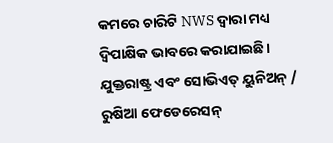କମରେ ଚାରିଟି NWS ଦ୍ବାରା ମଧ୍ୟ ଦ୍ୱିପାକ୍ଷିକ ଭାବରେ କରାଯାଇଛି। ଯୁକ୍ତରାଷ୍ଟ୍ର ଏବଂ ସୋଭିଏତ୍ ୟୁନିଅନ୍ / ରୁଷିଆ ଫେଡେରେସନ୍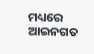ମଧ୍ୟରେ ଆଇନଗତ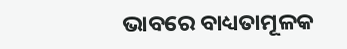ଭାବରେ ବାଧ୍ୟତାମୂଳକ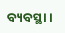ବ୍ୟବସ୍ଥା ।